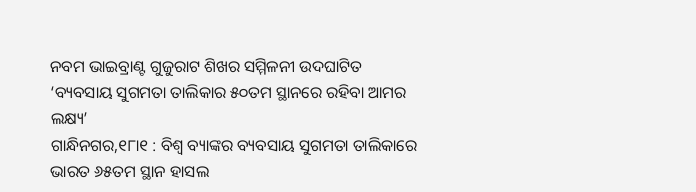ନବମ ଭାଇବ୍ରାଣ୍ଟ ଗୁଜୁରାଟ ଶିଖର ସମ୍ମିଳନୀ ଉଦଘାଟିତ
‘ବ୍ୟବସାୟ ସୁଗମତା ତାଲିକାର ୫୦ତମ ସ୍ଥାନରେ ରହିବା ଆମର ଲକ୍ଷ୍ୟ’
ଗାନ୍ଧିନଗର,୧୮ା୧ : ବିଶ୍ୱ ବ୍ୟାଙ୍କର ବ୍ୟବସାୟ ସୁଗମତା ତାଲିକାରେ ଭାରତ ୬୫ତମ ସ୍ଥାନ ହାସଲ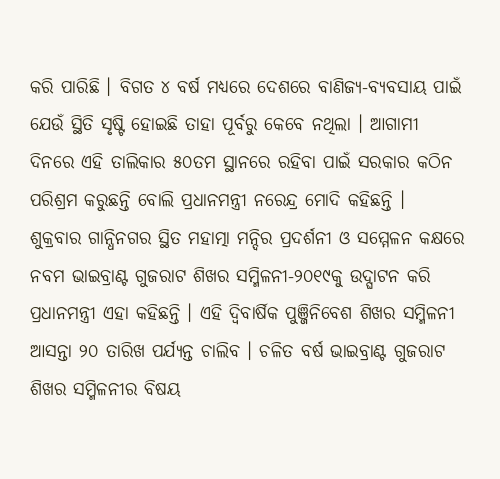କରି ପାରିଛି । ବିଗତ ୪ ବର୍ଷ ମଧ୍ୟରେ ଦେଶରେ ବାଣିଜ୍ୟ-ବ୍ୟବସାୟ ପାଇଁ ଯେଉଁ ସ୍ଥିତି ସୃଷ୍ଟି ହୋଇଛି ତାହା ପୂର୍ବରୁ କେବେ ନଥିଲା । ଆଗାମୀ ଦିନରେ ଏହି ତାଲିକାର ୫୦ତମ ସ୍ଥାନରେ ରହିବା ପାଇଁ ସରକାର କଠିନ ପରିଶ୍ରମ କରୁଛନ୍ତି ବୋଲି ପ୍ରଧାନମନ୍ତ୍ରୀ ନରେନ୍ଦ୍ର ମୋଦି କହିଛନ୍ତି ।
ଶୁକ୍ରବାର ଗାନ୍ଧିନଗର ସ୍ଥିତ ମହାତ୍ମା ମନ୍ଦିର ପ୍ରଦର୍ଶନୀ ଓ ସମ୍ମେଳନ କକ୍ଷରେ ନବମ ଭାଇବ୍ରାଣ୍ଟ ଗୁଜରାଟ ଶିଖର ସମ୍ମିଳନୀ-୨୦୧୯କୁ ଉଦ୍ଘାଟନ କରି ପ୍ରଧାନମନ୍ତ୍ରୀ ଏହା କହିଛନ୍ତି । ଏହି ଦ୍ୱିବାର୍ଷିକ ପୁଞ୍ଜିନିବେଶ ଶିଖର ସମ୍ମିଳନୀ ଆସନ୍ତା ୨୦ ତାରିଖ ପର୍ଯ୍ୟନ୍ତ ଚାଲିବ । ଚଳିତ ବର୍ଷ ଭାଇବ୍ରାଣ୍ଟ ଗୁଜରାଟ ଶିଖର ସମ୍ମିଳନୀର ବିଷୟ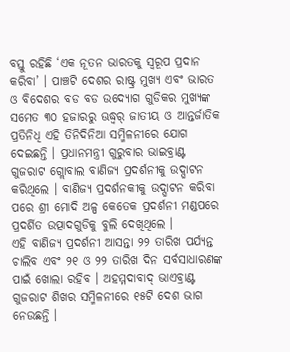ବସ୍ତୁ ରହିଛି ‘ଏକ ନୂତନ ଭାରତକୁ ସ୍ୱରୂପ ପ୍ରଦାନ କରିବା’ । ପାଞ୍ଚଟି ଦେଶର ରାଷ୍ଟ୍ର ମୁଖ୍ୟ ଏବଂ ଭାରତ ଓ ବିଦେଶର ବଡ ବଡ ଉଦ୍ୟୋଗ ଗୁଡିକର ମୁଖ୍ୟଙ୍କ ସମେତ ୩୦ ହଜାରରୁ ଊଦ୍ଧ୍ୱର୍ ଜାତୀୟ ଓ ଆନ୍ତର୍ଜାତିକ ପ୍ରତିନିଧି ଏହି ତିନିଦିନିଆ ସମ୍ମିଳନୀରେ ଯୋଗ ଦେଇଛନ୍ତି । ପ୍ରଧାନମନ୍ତ୍ରୀ ଗୁରୁବାର ଭାଇବ୍ରାଣ୍ଟ ଗୁଜରାଟ ଗ୍ଲୋବାଲ ବାଣିଜ୍ୟ ପ୍ରଦର୍ଶନୀକୁ ଉଦ୍ଘାଟନ କରିଥିଲେ । ବାଣିଜ୍ୟ ପ୍ରଦର୍ଶନକୀକୁ ଉଦ୍ଘାଟନ କରିବା ପରେ ଶ୍ରୀ ମୋଦି ଅଳ୍ପ କେତେକ ପ୍ରଦର୍ଶନୀ ମଣ୍ଡପରେ ପ୍ରଦର୍ଶିତ ଉତ୍ପାଦଗୁଡିକୁ ବୁଲି ଦେଖିଥିଲେ ।
ଏହି ବାଣିଜ୍ୟ ପ୍ରଦର୍ଶନୀ ଆସନ୍ତା ୨୨ ତାରିଖ ପର୍ଯ୍ୟନ୍ତ ଚାଲିବ ଏବଂ ୨୧ ଓ ୨୨ ତାରିଖ ଦିନ ସର୍ବସାଧାରଣଙ୍କ ପାଇଁ ଖୋଲା ରହିବ । ଅହମ୍ମଦାବାଦ୍ ଭାଏବ୍ରାଣ୍ଟ ଗୁଜରାଟ ଶିଖର ସମ୍ମିଳନୀରେ ୧୫ଟି ଦେଶ ଭାଗ ନେଉଛନ୍ତି ।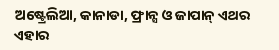ଅଷ୍ଟ୍ରେଲିଆ, କାନାଡା, ଫ୍ରାନ୍ସ ଓ ଜାପାନ୍ ଏଥର ଏହାର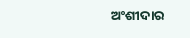ଅଂଶୀଦାର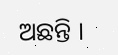ଅଛନ୍ତି ।